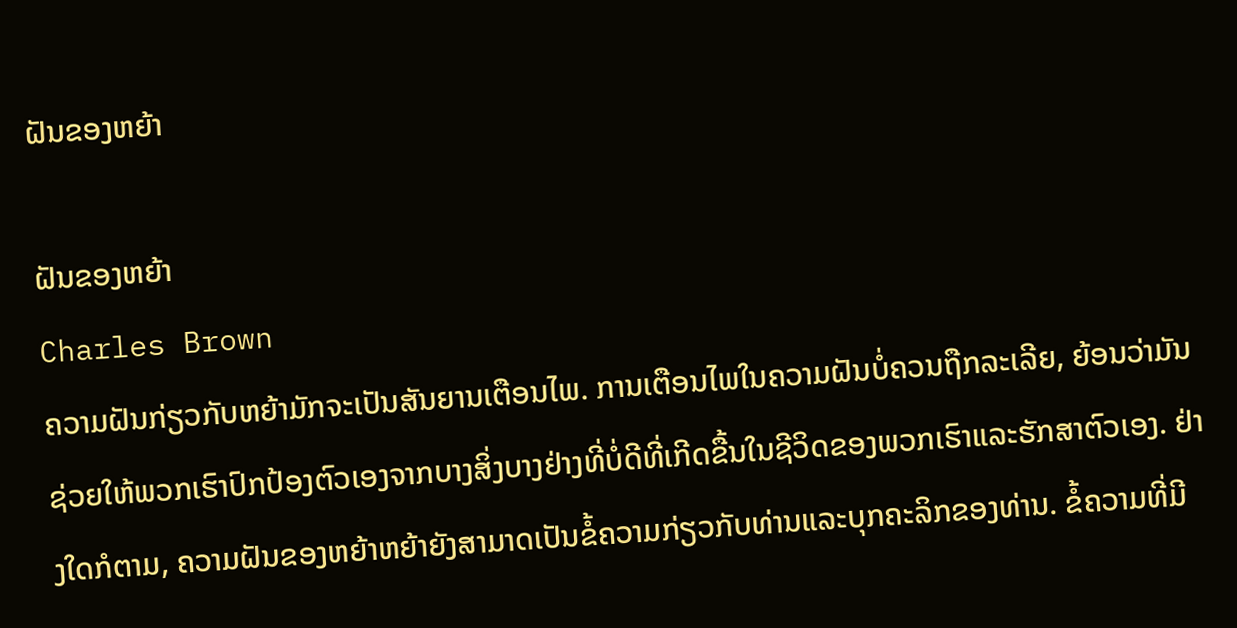ຝັນຂອງຫຍ້າ

ຝັນຂອງຫຍ້າ
Charles Brown
ຄວາມຝັນກ່ຽວກັບຫຍ້າມັກຈະເປັນສັນຍານເຕືອນໄພ. ການເຕືອນໄພໃນຄວາມຝັນບໍ່ຄວນຖືກລະເລີຍ, ຍ້ອນວ່າມັນຊ່ວຍໃຫ້ພວກເຮົາປົກປ້ອງຕົວເອງຈາກບາງສິ່ງບາງຢ່າງທີ່ບໍ່ດີທີ່ເກີດຂື້ນໃນຊີວິດຂອງພວກເຮົາແລະຮັກສາຕົວເອງ. ຢ່າງໃດກໍຕາມ, ຄວາມຝັນຂອງຫຍ້າຫຍ້າຍັງສາມາດເປັນຂໍ້ຄວາມກ່ຽວກັບທ່ານແລະບຸກຄະລິກຂອງທ່ານ. ຂໍ້ຄວາມທີ່ມີ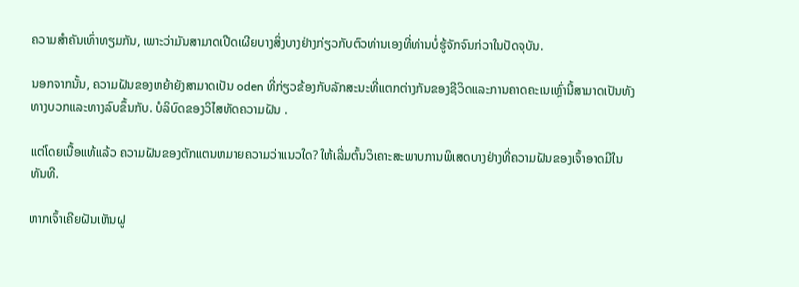ຄວາມສໍາຄັນເທົ່າທຽມກັນ, ເພາະວ່າມັນສາມາດເປີດເຜີຍບາງສິ່ງບາງຢ່າງກ່ຽວກັບຕົວທ່ານເອງທີ່ທ່ານບໍ່ຮູ້ຈັກຈົນກ່ວາໃນປັດຈຸບັນ.

ນອກຈາກນັ້ນ, ຄວາມຝັນຂອງຫຍ້າຍັງສາມາດເປັນ oden ທີ່ກ່ຽວຂ້ອງກັບລັກສະນະທີ່ແຕກຕ່າງກັນຂອງຊີວິດແລະການຄາດຄະເນເຫຼົ່ານີ້ສາມາດເປັນທັງທາງບວກແລະທາງລົບຂຶ້ນກັບ. ບໍລິບົດຂອງວິໄສທັດຄວາມຝັນ .

ແຕ່ໂດຍເນື້ອແທ້ແລ້ວ ຄວາມຝັນຂອງຕັກແຕນຫມາຍຄວາມວ່າແນວໃດ? ໃຫ້ເລີ່ມຕົ້ນວິເຄາະສະພາບການພິເສດບາງຢ່າງທີ່ຄວາມຝັນຂອງເຈົ້າອາດມີໃນທັນທີ.

ຫາກເຈົ້າເຄີຍຝັນເຫັນຝູ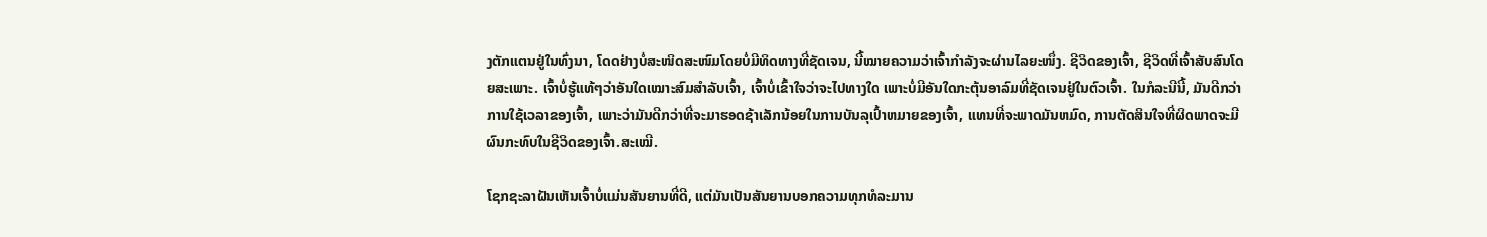ງຕັກແຕນຢູ່ໃນທົ່ງນາ, ໂດດຢ່າງບໍ່ສະໜິດສະໜົມໂດຍບໍ່ມີທິດທາງທີ່ຊັດເຈນ, ນີ້ໝາຍຄວາມວ່າເຈົ້າກຳລັງຈະຜ່ານໄລຍະໜຶ່ງ. ຊີວິດຂອງເຈົ້າ, ຊີວິດທີ່ເຈົ້າສັບສົນໂດຍສະເພາະ. ເຈົ້າບໍ່ຮູ້ແທ້ໆວ່າອັນໃດເໝາະສົມສຳລັບເຈົ້າ, ເຈົ້າບໍ່ເຂົ້າໃຈວ່າຈະໄປທາງໃດ ເພາະບໍ່ມີອັນໃດກະຕຸ້ນອາລົມທີ່ຊັດເຈນຢູ່ໃນຕົວເຈົ້າ. ໃນກໍລະນີນີ້, ມັນດີກວ່າການໃຊ້ເວລາຂອງເຈົ້າ, ເພາະວ່າມັນດີກວ່າທີ່ຈະມາຮອດຊ້າເລັກນ້ອຍໃນການບັນລຸເປົ້າຫມາຍຂອງເຈົ້າ, ແທນທີ່ຈະພາດມັນຫມົດ, ການຕັດສິນໃຈທີ່ຜິດພາດຈະມີຜົນກະທົບໃນຊີວິດຂອງເຈົ້າ.ສະເໝີ.

ໂຊກຊະລາຝັນເຫັນເຈົ້າບໍ່ແມ່ນສັນຍານທີ່ດີ, ແຕ່ມັນເປັນສັນຍານບອກຄວາມທຸກທໍລະມານ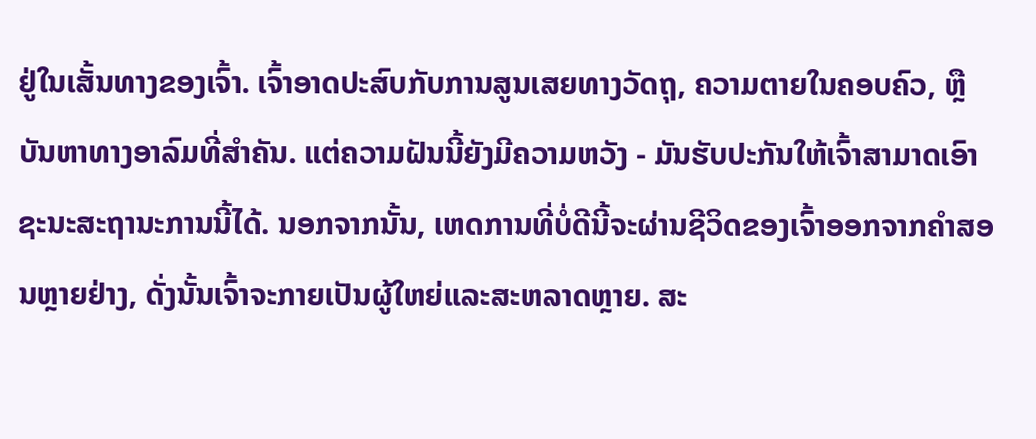ຢູ່ໃນເສັ້ນທາງຂອງເຈົ້າ. ເຈົ້າອາດປະສົບກັບການສູນເສຍທາງວັດຖຸ, ຄວາມຕາຍໃນຄອບຄົວ, ຫຼືບັນຫາທາງອາລົມທີ່ສຳຄັນ. ແຕ່ຄວາມຝັນນີ້ຍັງມີຄວາມຫວັງ - ມັນຮັບປະກັນໃຫ້ເຈົ້າສາມາດເອົາຊະນະສະຖານະການນີ້ໄດ້. ນອກຈາກນັ້ນ, ເຫດການທີ່ບໍ່ດີນີ້ຈະຜ່ານຊີວິດຂອງເຈົ້າອອກຈາກຄໍາສອນຫຼາຍຢ່າງ, ດັ່ງນັ້ນເຈົ້າຈະກາຍເປັນຜູ້ໃຫຍ່ແລະສະຫລາດຫຼາຍ. ສະ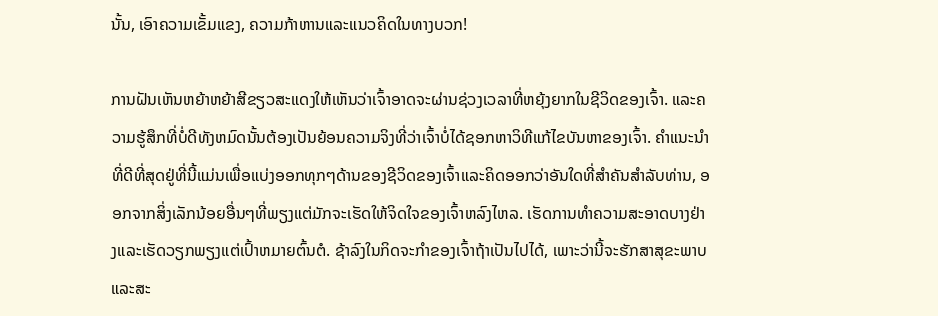ນັ້ນ, ເອົາຄວາມເຂັ້ມແຂງ, ຄວາມກ້າຫານແລະແນວຄິດໃນທາງບວກ!

ການຝັນເຫັນຫຍ້າຫຍ້າສີຂຽວສະແດງໃຫ້ເຫັນວ່າເຈົ້າອາດຈະຜ່ານຊ່ວງເວລາທີ່ຫຍຸ້ງຍາກໃນຊີວິດຂອງເຈົ້າ. ແລະຄວາມຮູ້ສຶກທີ່ບໍ່ດີທັງຫມົດນັ້ນຕ້ອງເປັນຍ້ອນຄວາມຈິງທີ່ວ່າເຈົ້າບໍ່ໄດ້ຊອກຫາວິທີແກ້ໄຂບັນຫາຂອງເຈົ້າ. ຄໍາແນະນໍາທີ່ດີທີ່ສຸດຢູ່ທີ່ນີ້ແມ່ນເພື່ອແບ່ງອອກທຸກໆດ້ານຂອງຊີວິດຂອງເຈົ້າແລະຄິດອອກວ່າອັນໃດທີ່ສໍາຄັນສໍາລັບທ່ານ, ອອກຈາກສິ່ງເລັກນ້ອຍອື່ນໆທີ່ພຽງແຕ່ມັກຈະເຮັດໃຫ້ຈິດໃຈຂອງເຈົ້າຫລົງໄຫລ. ເຮັດການທໍາຄວາມສະອາດບາງຢ່າງແລະເຮັດວຽກພຽງແຕ່ເປົ້າຫມາຍຕົ້ນຕໍ. ຊ້າລົງໃນກິດຈະກໍາຂອງເຈົ້າຖ້າເປັນໄປໄດ້, ເພາະວ່ານີ້ຈະຮັກສາສຸຂະພາບແລະສະ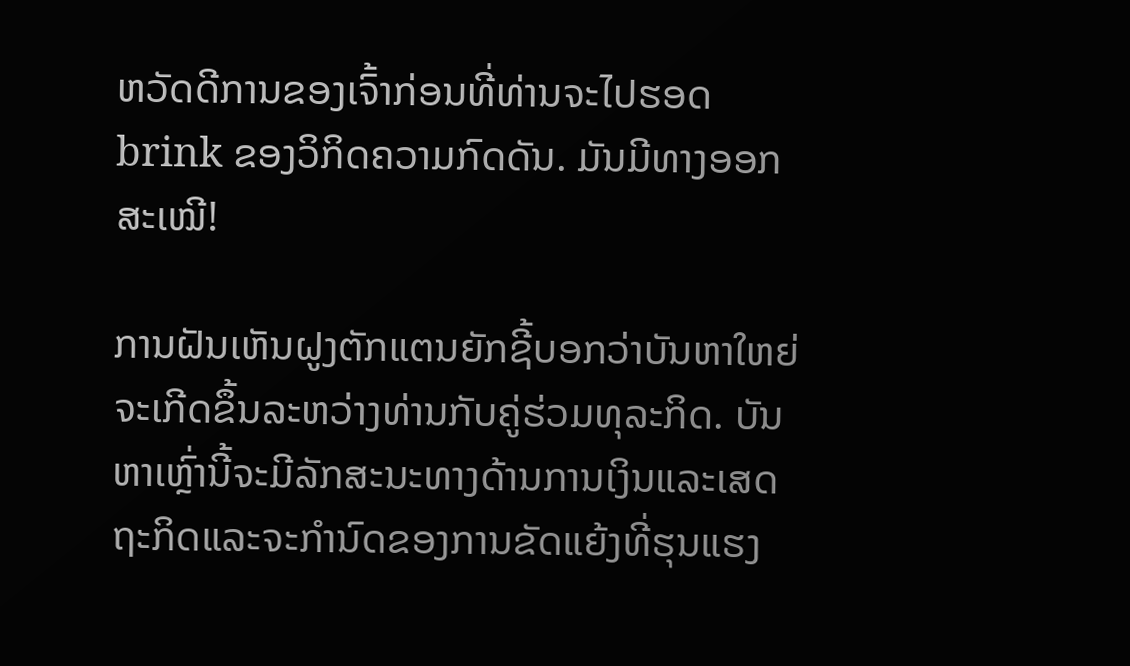ຫວັດດີການຂອງເຈົ້າກ່ອນທີ່ທ່ານຈະໄປຮອດ brink ຂອງວິກິດຄວາມກົດດັນ. ມັນມີທາງອອກສະເໝີ!

ການຝັນເຫັນຝູງຕັກແຕນຍັກຊີ້ບອກວ່າບັນຫາໃຫຍ່ຈະເກີດຂຶ້ນລະຫວ່າງທ່ານກັບຄູ່ຮ່ວມທຸລະກິດ. ບັນຫາເຫຼົ່ານີ້ຈະມີລັກສະນະທາງດ້ານການເງິນແລະເສດຖະກິດແລະຈະກໍານົດຂອງການຂັດແຍ້ງທີ່ຮຸນແຮງ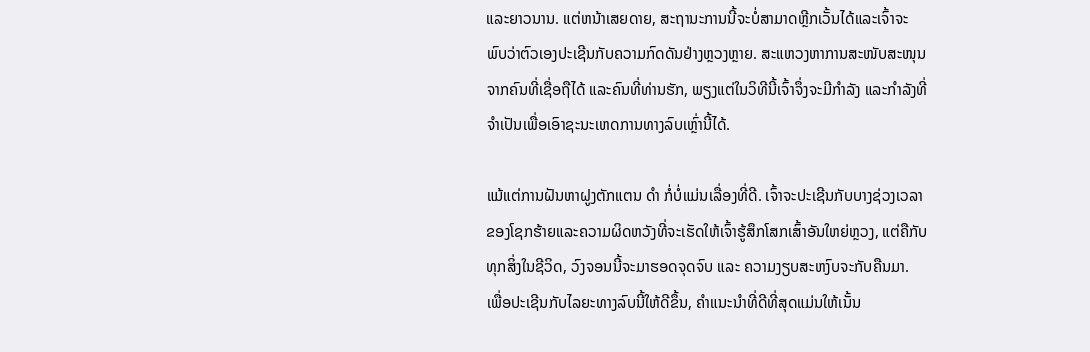ແລະຍາວນານ. ແຕ່ຫນ້າເສຍດາຍ, ສະຖານະການນີ້ຈະບໍ່ສາມາດຫຼີກເວັ້ນໄດ້ແລະເຈົ້າຈະພົບວ່າຕົວເອງປະເຊີນກັບຄວາມກົດດັນຢ່າງຫຼວງຫຼາຍ. ສະແຫວງຫາການສະໜັບສະໜຸນຈາກຄົນທີ່ເຊື່ອຖືໄດ້ ແລະຄົນທີ່ທ່ານຮັກ, ພຽງແຕ່ໃນວິທີນີ້ເຈົ້າຈຶ່ງຈະມີກຳລັງ ແລະກຳລັງທີ່ຈໍາເປັນເພື່ອເອົາຊະນະເຫດການທາງລົບເຫຼົ່ານີ້ໄດ້.

ແມ້ແຕ່ການຝັນຫາຝູງຕັກແຕນ ດຳ ກໍ່ບໍ່ແມ່ນເລື່ອງທີ່ດີ. ເຈົ້າຈະປະເຊີນກັບບາງຊ່ວງເວລາຂອງໂຊກຮ້າຍແລະຄວາມຜິດຫວັງທີ່ຈະເຮັດໃຫ້ເຈົ້າຮູ້ສຶກໂສກເສົ້າອັນໃຫຍ່ຫຼວງ, ແຕ່ຄືກັບທຸກສິ່ງໃນຊີວິດ, ວົງຈອນນີ້ຈະມາຮອດຈຸດຈົບ ແລະ ຄວາມງຽບສະຫງົບຈະກັບຄືນມາ. ເພື່ອປະເຊີນກັບໄລຍະທາງລົບນີ້ໃຫ້ດີຂຶ້ນ, ຄຳແນະນຳທີ່ດີທີ່ສຸດແມ່ນໃຫ້ເນັ້ນ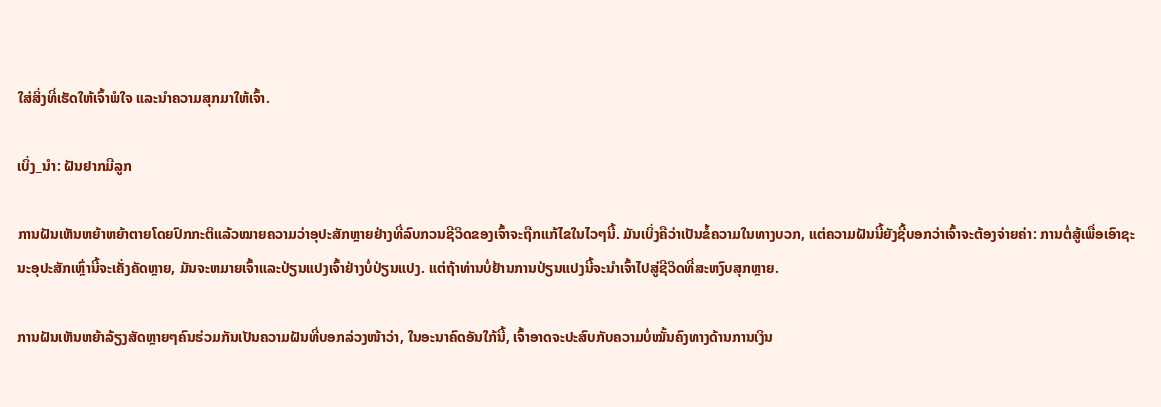ໃສ່ສິ່ງທີ່ເຮັດໃຫ້ເຈົ້າພໍໃຈ ແລະນຳຄວາມສຸກມາໃຫ້ເຈົ້າ.

ເບິ່ງ_ນຳ: ຝັນຢາກມີລູກ

ການຝັນເຫັນຫຍ້າຫຍ້າຕາຍໂດຍປົກກະຕິແລ້ວໝາຍຄວາມວ່າອຸປະສັກຫຼາຍຢ່າງທີ່ລົບກວນຊີວິດຂອງເຈົ້າຈະຖືກແກ້ໄຂໃນໄວໆນີ້. ມັນເບິ່ງຄືວ່າເປັນຂໍ້ຄວາມໃນທາງບວກ, ແຕ່ຄວາມຝັນນີ້ຍັງຊີ້ບອກວ່າເຈົ້າຈະຕ້ອງຈ່າຍຄ່າ: ການຕໍ່ສູ້ເພື່ອເອົາຊະນະອຸປະສັກເຫຼົ່ານີ້ຈະເຄັ່ງຄັດຫຼາຍ, ມັນຈະຫມາຍເຈົ້າແລະປ່ຽນແປງເຈົ້າຢ່າງບໍ່ປ່ຽນແປງ. ແຕ່ຖ້າທ່ານບໍ່ຢ້ານການປ່ຽນແປງນີ້ຈະນໍາເຈົ້າໄປສູ່ຊີວິດທີ່ສະຫງົບສຸກຫຼາຍ.

ການຝັນເຫັນຫຍ້າລ້ຽງສັດຫຼາຍໆຄົນຮ່ວມກັນເປັນຄວາມຝັນທີ່ບອກລ່ວງໜ້າວ່າ, ໃນອະນາຄົດອັນໃກ້ນີ້, ເຈົ້າອາດຈະປະສົບກັບຄວາມບໍ່ໝັ້ນຄົງທາງດ້ານການເງິນ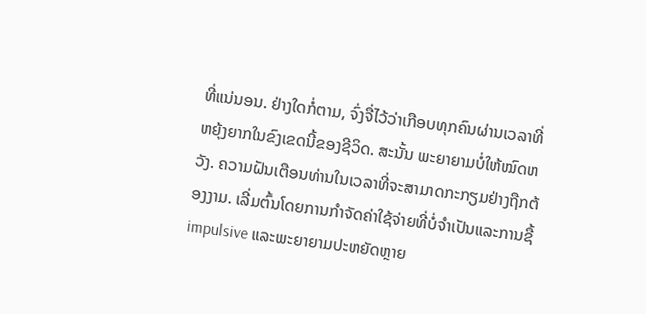ທີ່ແນ່ນອນ. ຢ່າງໃດກໍ່ຕາມ, ຈົ່ງຈື່ໄວ້ວ່າເກືອບທຸກຄົນຜ່ານເວລາທີ່ຫຍຸ້ງຍາກໃນຂົງເຂດນີ້ຂອງຊີວິດ. ສະນັ້ນ ພະຍາຍາມບໍ່ໃຫ້ໝົດຫວັງ. ຄວາມຝັນເຕືອນທ່ານໃນເວລາທີ່ຈະສາມາດກະກຽມຢ່າງຖືກຕ້ອງງາມ. ເລີ່ມຕົ້ນໂດຍການກໍາຈັດຄ່າໃຊ້ຈ່າຍທີ່ບໍ່ຈໍາເປັນແລະການຊື້ impulsive ແລະພະຍາຍາມປະຫຍັດຫຼາຍ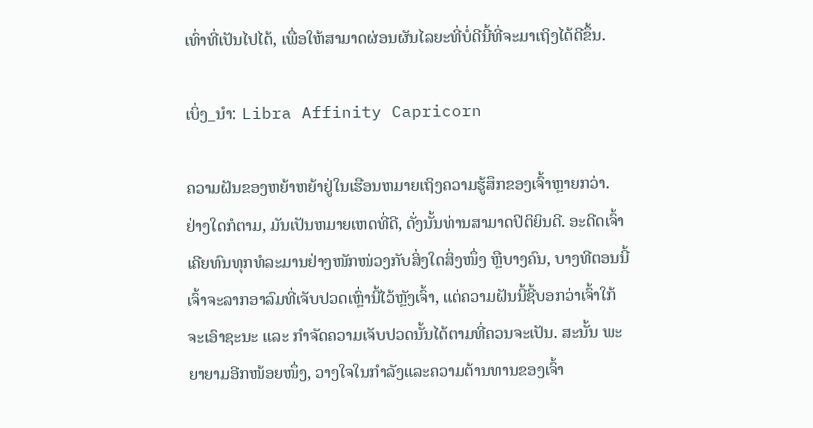ເທົ່າທີ່ເປັນໄປໄດ້, ເພື່ອໃຫ້ສາມາດຜ່ອນຜັນໄລຍະທີ່ບໍ່ດີນີ້ທີ່ຈະມາເຖິງໄດ້ດີຂຶ້ນ.

ເບິ່ງ_ນຳ: Libra Affinity Capricorn

ຄວາມຝັນຂອງຫຍ້າຫຍ້າຢູ່ໃນເຮືອນຫມາຍເຖິງຄວາມຮູ້ສຶກຂອງເຈົ້າຫຼາຍກວ່າ. ຢ່າງໃດກໍຕາມ, ມັນເປັນຫມາຍເຫດທີ່ດີ, ດັ່ງນັ້ນທ່ານສາມາດປິຕິຍິນດີ. ອະດີດເຈົ້າເຄີຍທົນທຸກທໍລະມານຢ່າງໜັກໜ່ວງກັບສິ່ງໃດສິ່ງໜຶ່ງ ຫຼືບາງຄົນ, ບາງທີຕອນນີ້ເຈົ້າຈະລາກອາລົມທີ່ເຈັບປວດເຫຼົ່ານີ້ໄວ້ຫຼັງເຈົ້າ, ແຕ່ຄວາມຝັນນີ້ຊີ້ບອກວ່າເຈົ້າໃກ້ຈະເອົາຊະນະ ແລະ ກໍາຈັດຄວາມເຈັບປວດນັ້ນໄດ້ຕາມທີ່ຄວນຈະເປັນ. ສະນັ້ນ ພະຍາຍາມອີກໜ້ອຍໜຶ່ງ, ວາງໃຈໃນກຳລັງແລະຄວາມຕ້ານທານຂອງເຈົ້າ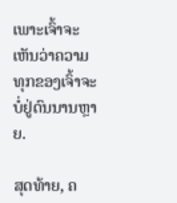ເພາະເຈົ້າຈະເຫັນວ່າຄວາມທຸກຂອງເຈົ້າຈະບໍ່ຢູ່ດົນນານຫຼາຍ.

ສຸດທ້າຍ, ຄ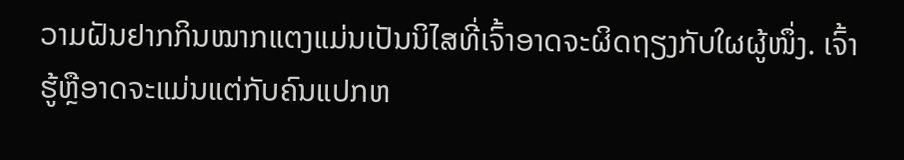ວາມຝັນຢາກກິນໝາກແຕງແມ່ນເປັນນິໄສທີ່ເຈົ້າອາດຈະຜິດຖຽງກັບໃຜຜູ້ໜຶ່ງ. ເຈົ້າຮູ້ຫຼືອາດຈະແມ່ນແຕ່ກັບຄົນແປກຫ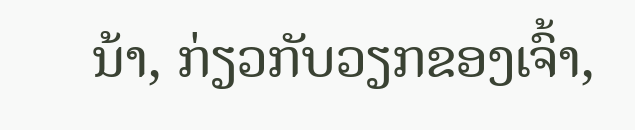ນ້າ, ກ່ຽວກັບວຽກຂອງເຈົ້າ,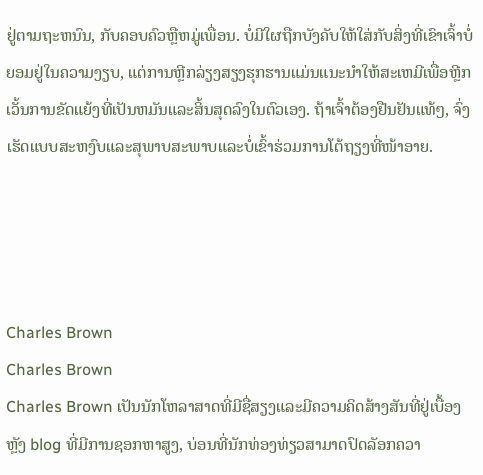ຢູ່ຕາມຖະຫນົນ, ກັບຄອບຄົວຫຼືຫມູ່ເພື່ອນ. ບໍ່ມີໃຜຖືກບັງຄັບໃຫ້ໃສ່ກັບສິ່ງທີ່ເຂົາເຈົ້າບໍ່ຍອມຢູ່ໃນຄວາມງຽບ, ແຕ່ການຫຼີກລ່ຽງສຽງຮຸກຮານແມ່ນແນະນໍາໃຫ້ສະເຫມີເພື່ອຫຼີກເວັ້ນການຂັດແຍ້ງທີ່ເປັນຫມັນແລະສິ້ນສຸດລົງໃນຕົວເອງ. ຖ້າເຈົ້າຕ້ອງຢືນຢັນແທ້ໆ, ຈົ່ງເຮັດແບບສະຫງົບແລະສຸພາບສະພາບແລະບໍ່ເຂົ້າຮ່ວມການໂຕ້ຖຽງທີ່ໜ້າອາຍ.




Charles Brown
Charles Brown
Charles Brown ເປັນນັກໂຫລາສາດທີ່ມີຊື່ສຽງແລະມີຄວາມຄິດສ້າງສັນທີ່ຢູ່ເບື້ອງຫຼັງ blog ທີ່ມີການຊອກຫາສູງ, ບ່ອນທີ່ນັກທ່ອງທ່ຽວສາມາດປົດລັອກຄວາ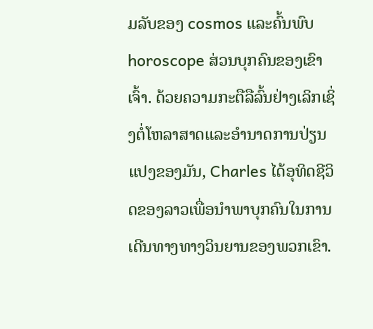ມລັບຂອງ cosmos ແລະຄົ້ນພົບ horoscope ສ່ວນບຸກຄົນຂອງເຂົາເຈົ້າ. ດ້ວຍຄວາມກະຕືລືລົ້ນຢ່າງເລິກເຊິ່ງຕໍ່ໂຫລາສາດແລະອໍານາດການປ່ຽນແປງຂອງມັນ, Charles ໄດ້ອຸທິດຊີວິດຂອງລາວເພື່ອນໍາພາບຸກຄົນໃນການເດີນທາງທາງວິນຍານຂອງພວກເຂົາ.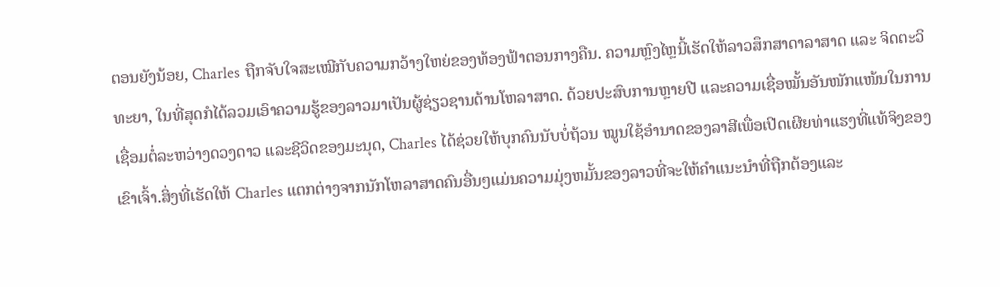ຕອນຍັງນ້ອຍ, Charles ຖືກຈັບໃຈສະເໝີກັບຄວາມກວ້າງໃຫຍ່ຂອງທ້ອງຟ້າຕອນກາງຄືນ. ຄວາມຫຼົງໄຫຼນີ້ເຮັດໃຫ້ລາວສຶກສາດາລາສາດ ແລະ ຈິດຕະວິທະຍາ, ໃນທີ່ສຸດກໍໄດ້ລວມເອົາຄວາມຮູ້ຂອງລາວມາເປັນຜູ້ຊ່ຽວຊານດ້ານໂຫລາສາດ. ດ້ວຍປະສົບການຫຼາຍປີ ແລະຄວາມເຊື່ອໝັ້ນອັນໜັກແໜ້ນໃນການເຊື່ອມຕໍ່ລະຫວ່າງດວງດາວ ແລະຊີວິດຂອງມະນຸດ, Charles ໄດ້ຊ່ວຍໃຫ້ບຸກຄົນນັບບໍ່ຖ້ວນ ໝູນໃຊ້ອຳນາດຂອງລາສີເພື່ອເປີດເຜີຍທ່າແຮງທີ່ແທ້ຈິງຂອງເຂົາເຈົ້າ.ສິ່ງທີ່ເຮັດໃຫ້ Charles ແຕກຕ່າງຈາກນັກໂຫລາສາດຄົນອື່ນໆແມ່ນຄວາມມຸ່ງຫມັ້ນຂອງລາວທີ່ຈະໃຫ້ຄໍາແນະນໍາທີ່ຖືກຕ້ອງແລະ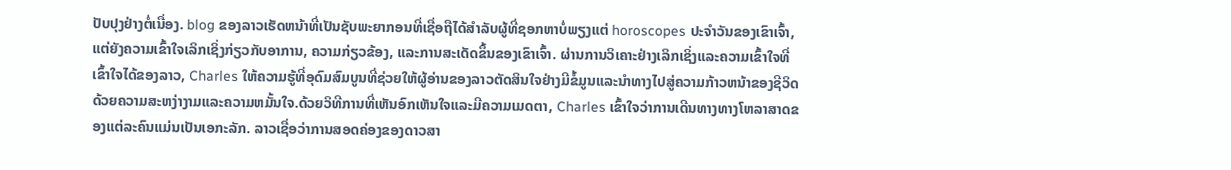ປັບປຸງຢ່າງຕໍ່ເນື່ອງ. blog ຂອງລາວເຮັດຫນ້າທີ່ເປັນຊັບພະຍາກອນທີ່ເຊື່ອຖືໄດ້ສໍາລັບຜູ້ທີ່ຊອກຫາບໍ່ພຽງແຕ່ horoscopes ປະຈໍາວັນຂອງເຂົາເຈົ້າ, ແຕ່ຍັງຄວາມເຂົ້າໃຈເລິກເຊິ່ງກ່ຽວກັບອາການ, ຄວາມກ່ຽວຂ້ອງ, ແລະການສະເດັດຂຶ້ນຂອງເຂົາເຈົ້າ. ຜ່ານການວິເຄາະຢ່າງເລິກເຊິ່ງແລະຄວາມເຂົ້າໃຈທີ່ເຂົ້າໃຈໄດ້ຂອງລາວ, Charles ໃຫ້ຄວາມຮູ້ທີ່ອຸດົມສົມບູນທີ່ຊ່ວຍໃຫ້ຜູ້ອ່ານຂອງລາວຕັດສິນໃຈຢ່າງມີຂໍ້ມູນແລະນໍາທາງໄປສູ່ຄວາມກ້າວຫນ້າຂອງຊີວິດດ້ວຍຄວາມສະຫງ່າງາມແລະຄວາມຫມັ້ນໃຈ.ດ້ວຍວິທີການທີ່ເຫັນອົກເຫັນໃຈແລະມີຄວາມເມດຕາ, Charles ເຂົ້າໃຈວ່າການເດີນທາງທາງໂຫລາສາດຂອງແຕ່ລະຄົນແມ່ນເປັນເອກະລັກ. ລາວເຊື່ອວ່າການສອດຄ່ອງຂອງດາວສາ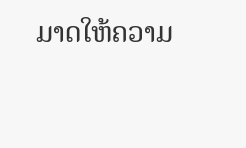ມາດໃຫ້ຄວາມ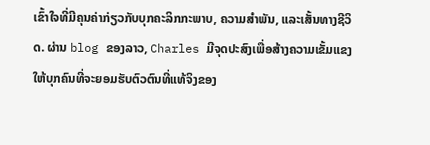ເຂົ້າໃຈທີ່ມີຄຸນຄ່າກ່ຽວກັບບຸກຄະລິກກະພາບ, ຄວາມສໍາພັນ, ແລະເສັ້ນທາງຊີວິດ. ຜ່ານ blog ຂອງລາວ, Charles ມີຈຸດປະສົງເພື່ອສ້າງຄວາມເຂັ້ມແຂງໃຫ້ບຸກຄົນທີ່ຈະຍອມຮັບຕົວຕົນທີ່ແທ້ຈິງຂອງ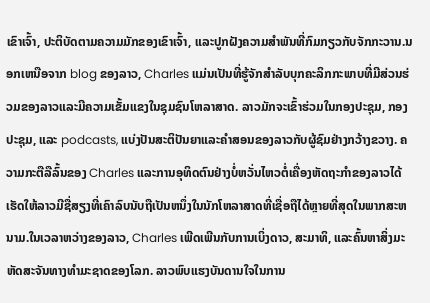ເຂົາເຈົ້າ, ປະຕິບັດຕາມຄວາມມັກຂອງເຂົາເຈົ້າ, ແລະປູກຝັງຄວາມສໍາພັນທີ່ກົມກຽວກັບຈັກກະວານ.ນອກເຫນືອຈາກ blog ຂອງລາວ, Charles ແມ່ນເປັນທີ່ຮູ້ຈັກສໍາລັບບຸກຄະລິກກະພາບທີ່ມີສ່ວນຮ່ວມຂອງລາວແລະມີຄວາມເຂັ້ມແຂງໃນຊຸມຊົນໂຫລາສາດ. ລາວມັກຈະເຂົ້າຮ່ວມໃນກອງປະຊຸມ, ກອງປະຊຸມ, ແລະ podcasts, ແບ່ງປັນສະຕິປັນຍາແລະຄໍາສອນຂອງລາວກັບຜູ້ຊົມຢ່າງກວ້າງຂວາງ. ຄວາມກະຕືລືລົ້ນຂອງ Charles ແລະການອຸທິດຕົນຢ່າງບໍ່ຫວັ່ນໄຫວຕໍ່ເຄື່ອງຫັດຖະກໍາຂອງລາວໄດ້ເຮັດໃຫ້ລາວມີຊື່ສຽງທີ່ເຄົາລົບນັບຖືເປັນຫນຶ່ງໃນນັກໂຫລາສາດທີ່ເຊື່ອຖືໄດ້ຫຼາຍທີ່ສຸດໃນພາກສະຫນາມ.ໃນເວລາຫວ່າງຂອງລາວ, Charles ເພີດເພີນກັບການເບິ່ງດາວ, ສະມາທິ, ແລະຄົ້ນຫາສິ່ງມະຫັດສະຈັນທາງທໍາມະຊາດຂອງໂລກ. ລາວພົບແຮງບັນດານໃຈໃນການ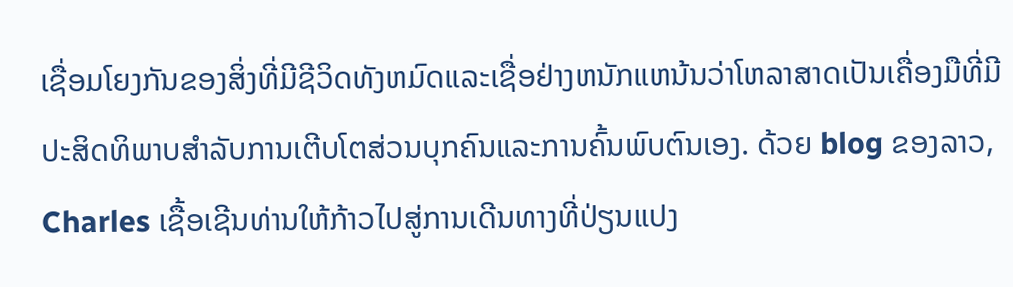ເຊື່ອມໂຍງກັນຂອງສິ່ງທີ່ມີຊີວິດທັງຫມົດແລະເຊື່ອຢ່າງຫນັກແຫນ້ນວ່າໂຫລາສາດເປັນເຄື່ອງມືທີ່ມີປະສິດທິພາບສໍາລັບການເຕີບໂຕສ່ວນບຸກຄົນແລະການຄົ້ນພົບຕົນເອງ. ດ້ວຍ blog ຂອງລາວ, Charles ເຊື້ອເຊີນທ່ານໃຫ້ກ້າວໄປສູ່ການເດີນທາງທີ່ປ່ຽນແປງ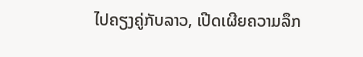ໄປຄຽງຄູ່ກັບລາວ, ເປີດເຜີຍຄວາມລຶກ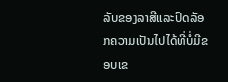ລັບຂອງລາສີແລະປົດລັອກຄວາມເປັນໄປໄດ້ທີ່ບໍ່ມີຂອບເຂ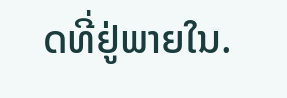ດທີ່ຢູ່ພາຍໃນ.